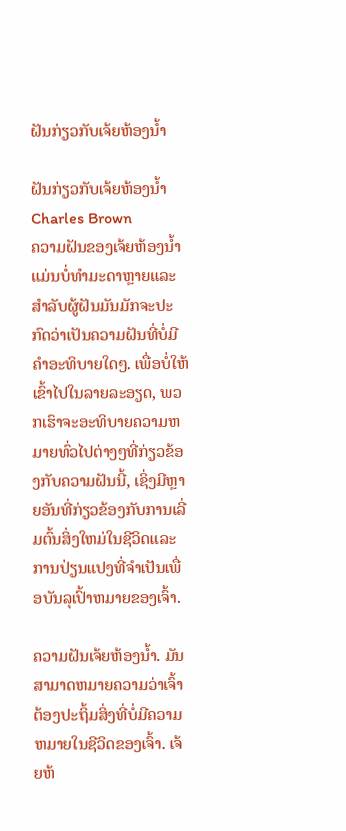ຝັນກ່ຽວກັບເຈ້ຍຫ້ອງນ້ຳ

ຝັນກ່ຽວກັບເຈ້ຍຫ້ອງນ້ຳ
Charles Brown
ຄວາມຝັນຂອງເຈ້ຍຫ້ອງນ້ຳແມ່ນບໍ່ທໍາມະດາຫຼາຍແລະສໍາລັບຜູ້ຝັນມັນມັກຈະປະກົດວ່າເປັນຄວາມຝັນທີ່ບໍ່ມີຄໍາອະທິບາຍໃດໆ. ເພື່ອບໍ່ໃຫ້ເຂົ້າໄປໃນລາຍລະອຽດ, ພວກເຮົາຈະອະທິບາຍຄວາມຫມາຍທົ່ວໄປຕ່າງໆທີ່ກ່ຽວຂ້ອງກັບຄວາມຝັນນີ້, ເຊິ່ງມີຫຼາຍອັນທີ່ກ່ຽວຂ້ອງກັບການເລີ່ມຕົ້ນສິ່ງໃຫມ່ໃນຊີວິດແລະການປ່ຽນແປງທີ່ຈໍາເປັນເພື່ອບັນລຸເປົ້າຫມາຍຂອງເຈົ້າ.

ຄວາມຝັນເຈ້ຍຫ້ອງນໍ້າ. ມັນສາມາດຫມາຍຄວາມວ່າເຈົ້າຕ້ອງປະຖິ້ມສິ່ງທີ່ບໍ່ມີຄວາມຫມາຍໃນຊີວິດຂອງເຈົ້າ. ເຈ້ຍຫ້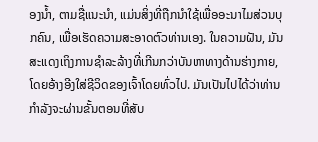ອງນ້ຳ, ຕາມຊື່ແນະນໍາ, ແມ່ນສິ່ງທີ່ຖືກນໍາໃຊ້ເພື່ອອະນາໄມສ່ວນບຸກຄົນ, ເພື່ອເຮັດຄວາມສະອາດຕົວທ່ານເອງ. ໃນຄວາມຝັນ, ມັນສະແດງເຖິງການຊໍາລະລ້າງທີ່ເກີນກວ່າບັນຫາທາງດ້ານຮ່າງກາຍ, ໂດຍອ້າງອີງໃສ່ຊີວິດຂອງເຈົ້າໂດຍທົ່ວໄປ. ມັນເປັນໄປໄດ້ວ່າທ່ານກໍາລັງຈະຜ່ານຂັ້ນຕອນທີ່ສັບ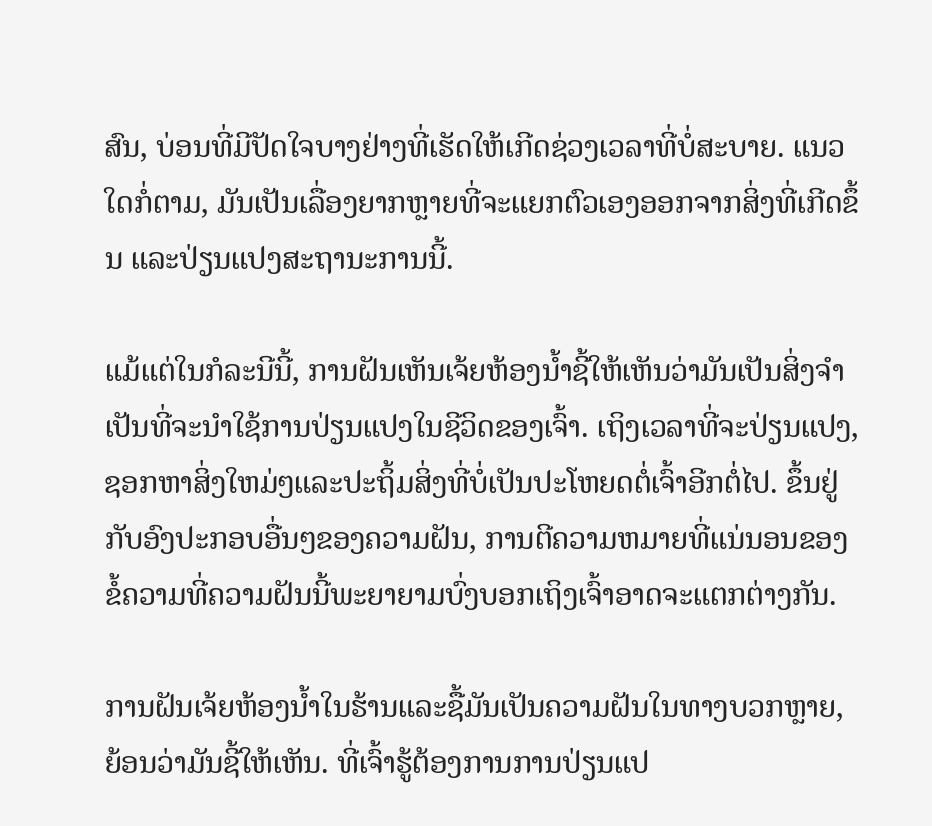ສົນ, ບ່ອນທີ່ມີປັດໃຈບາງຢ່າງທີ່ເຮັດໃຫ້ເກີດຊ່ວງເວລາທີ່ບໍ່ສະບາຍ. ແນວໃດກໍ່ຕາມ, ມັນເປັນເລື່ອງຍາກຫຼາຍທີ່ຈະແຍກຕົວເອງອອກຈາກສິ່ງທີ່ເກີດຂຶ້ນ ແລະປ່ຽນແປງສະຖານະການນີ້.

ແມ້ແຕ່ໃນກໍລະນີນີ້, ການຝັນເຫັນເຈ້ຍຫ້ອງນໍ້າຊີ້ໃຫ້ເຫັນວ່າມັນເປັນສິ່ງຈໍາເປັນທີ່ຈະນໍາໃຊ້ການປ່ຽນແປງໃນຊີວິດຂອງເຈົ້າ. ເຖິງເວລາທີ່ຈະປ່ຽນແປງ, ຊອກຫາສິ່ງໃຫມ່ໆແລະປະຖິ້ມສິ່ງທີ່ບໍ່ເປັນປະໂຫຍດຕໍ່ເຈົ້າອີກຕໍ່ໄປ. ຂຶ້ນຢູ່ກັບອົງປະກອບອື່ນໆຂອງຄວາມຝັນ, ການຕີຄວາມຫມາຍທີ່ແນ່ນອນຂອງຂໍ້ຄວາມທີ່ຄວາມຝັນນີ້ພະຍາຍາມບົ່ງບອກເຖິງເຈົ້າອາດຈະແຕກຕ່າງກັນ.

ການຝັນເຈ້ຍຫ້ອງນ້ຳໃນຮ້ານແລະຊື້ມັນເປັນຄວາມຝັນໃນທາງບວກຫຼາຍ, ຍ້ອນວ່າມັນຊີ້ໃຫ້ເຫັນ. ທີ່ເຈົ້າຮູ້ຕ້ອງການການປ່ຽນແປ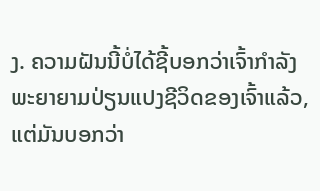ງ. ຄວາມຝັນນີ້ບໍ່ໄດ້ຊີ້ບອກວ່າເຈົ້າກໍາລັງພະຍາຍາມປ່ຽນແປງຊີວິດຂອງເຈົ້າແລ້ວ, ແຕ່ມັນບອກວ່າ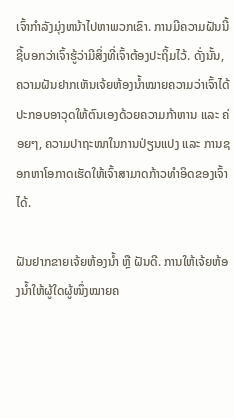ເຈົ້າກໍາລັງມຸ່ງຫນ້າໄປຫາພວກເຂົາ. ການມີຄວາມຝັນນີ້ຊີ້ບອກວ່າເຈົ້າຮູ້ວ່າມີສິ່ງທີ່ເຈົ້າຕ້ອງປະຖິ້ມໄວ້. ດັ່ງນັ້ນ, ຄວາມຝັນຢາກເຫັນເຈ້ຍຫ້ອງນ້ຳໝາຍຄວາມວ່າເຈົ້າໄດ້ປະກອບອາວຸດໃຫ້ຕົນເອງດ້ວຍຄວາມກ້າຫານ ແລະ ຄ່ອຍໆ, ຄວາມປາຖະໜາໃນການປ່ຽນແປງ ແລະ ການຊອກຫາໂອກາດເຮັດໃຫ້ເຈົ້າສາມາດກ້າວທຳອິດຂອງເຈົ້າໄດ້.

ຝັນຢາກຂາຍເຈ້ຍຫ້ອງນ້ຳ ຫຼື ຝັນດີ. ການໃຫ້ເຈ້ຍຫ້ອງນ້ຳໃຫ້ຜູ້ໃດຜູ້ໜຶ່ງໝາຍຄ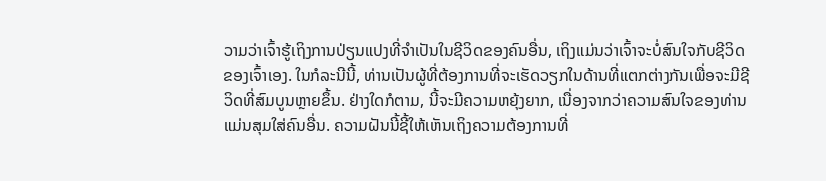ວາມວ່າເຈົ້າຮູ້ເຖິງການປ່ຽນແປງທີ່ຈຳເປັນໃນຊີວິດຂອງຄົນອື່ນ, ເຖິງແມ່ນວ່າເຈົ້າຈະບໍ່ສົນໃຈກັບຊີວິດຂອງເຈົ້າເອງ. ໃນກໍລະນີນີ້, ທ່ານເປັນຜູ້ທີ່ຕ້ອງການທີ່ຈະເຮັດວຽກໃນດ້ານທີ່ແຕກຕ່າງກັນເພື່ອຈະມີຊີວິດທີ່ສົມບູນຫຼາຍຂຶ້ນ. ຢ່າງໃດກໍຕາມ, ນີ້ຈະມີຄວາມຫຍຸ້ງຍາກ, ເນື່ອງຈາກວ່າຄວາມສົນໃຈຂອງທ່ານແມ່ນສຸມໃສ່ຄົນອື່ນ. ຄວາມຝັນນີ້ຊີ້ໃຫ້ເຫັນເຖິງຄວາມຕ້ອງການທີ່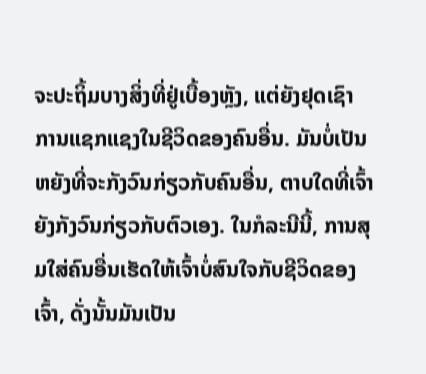ຈະປະຖິ້ມບາງສິ່ງທີ່ຢູ່ເບື້ອງຫຼັງ, ແຕ່ຍັງຢຸດເຊົາການແຊກແຊງໃນຊີວິດຂອງຄົນອື່ນ. ມັນບໍ່ເປັນຫຍັງທີ່ຈະກັງວົນກ່ຽວກັບຄົນອື່ນ, ຕາບໃດທີ່ເຈົ້າຍັງກັງວົນກ່ຽວກັບຕົວເອງ. ໃນກໍລະນີນີ້, ການສຸມໃສ່ຄົນອື່ນເຮັດໃຫ້ເຈົ້າບໍ່ສົນໃຈກັບຊີວິດຂອງເຈົ້າ, ດັ່ງນັ້ນມັນເປັນ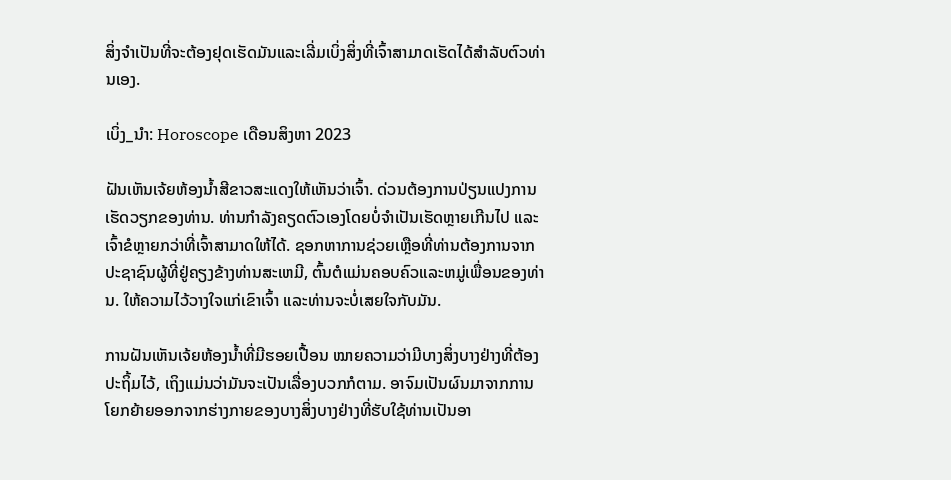ສິ່ງຈໍາເປັນທີ່ຈະຕ້ອງຢຸດເຮັດມັນແລະເລີ່ມເບິ່ງສິ່ງທີ່ເຈົ້າສາມາດເຮັດໄດ້ສໍາລັບຕົວທ່ານເອງ.

ເບິ່ງ_ນຳ: Horoscope ເດືອນສິງຫາ 2023

ຝັນເຫັນເຈ້ຍຫ້ອງນ້ຳສີຂາວສະແດງໃຫ້ເຫັນວ່າເຈົ້າ. ດ່ວນຕ້ອງການປ່ຽນແປງການເຮັດວຽກຂອງທ່ານ. ທ່ານກໍາລັງຄຽດຕົວເອງໂດຍບໍ່ຈໍາເປັນເຮັດຫຼາຍເກີນໄປ ແລະເຈົ້າຂໍຫຼາຍກວ່າທີ່ເຈົ້າສາມາດໃຫ້ໄດ້. ຊອກຫາການຊ່ວຍເຫຼືອທີ່ທ່ານຕ້ອງການຈາກປະຊາຊົນຜູ້ທີ່ຢູ່ຄຽງຂ້າງທ່ານສະເຫມີ, ຕົ້ນຕໍແມ່ນຄອບຄົວແລະຫມູ່ເພື່ອນຂອງທ່ານ. ໃຫ້ຄວາມໄວ້ວາງໃຈແກ່ເຂົາເຈົ້າ ແລະທ່ານຈະບໍ່ເສຍໃຈກັບມັນ.

ການຝັນເຫັນເຈ້ຍຫ້ອງນໍ້າທີ່ມີຮອຍເປື້ອນ ໝາຍຄວາມວ່າມີບາງສິ່ງບາງຢ່າງທີ່ຕ້ອງປະຖິ້ມໄວ້, ເຖິງແມ່ນວ່າມັນຈະເປັນເລື່ອງບວກກໍຕາມ. ອາຈົມເປັນຜົນມາຈາກການໂຍກຍ້າຍອອກຈາກຮ່າງກາຍຂອງບາງສິ່ງບາງຢ່າງທີ່ຮັບໃຊ້ທ່ານເປັນອາ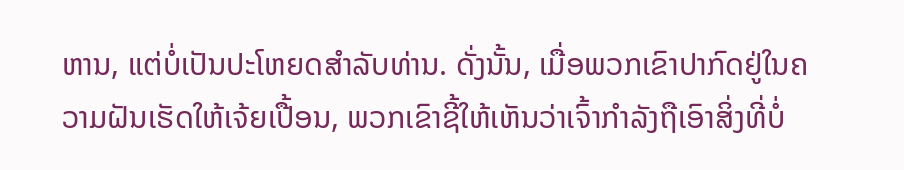ຫານ, ແຕ່ບໍ່ເປັນປະໂຫຍດສໍາລັບທ່ານ. ດັ່ງນັ້ນ, ເມື່ອພວກເຂົາປາກົດຢູ່ໃນຄວາມຝັນເຮັດໃຫ້ເຈ້ຍເປື້ອນ, ພວກເຂົາຊີ້ໃຫ້ເຫັນວ່າເຈົ້າກໍາລັງຖືເອົາສິ່ງທີ່ບໍ່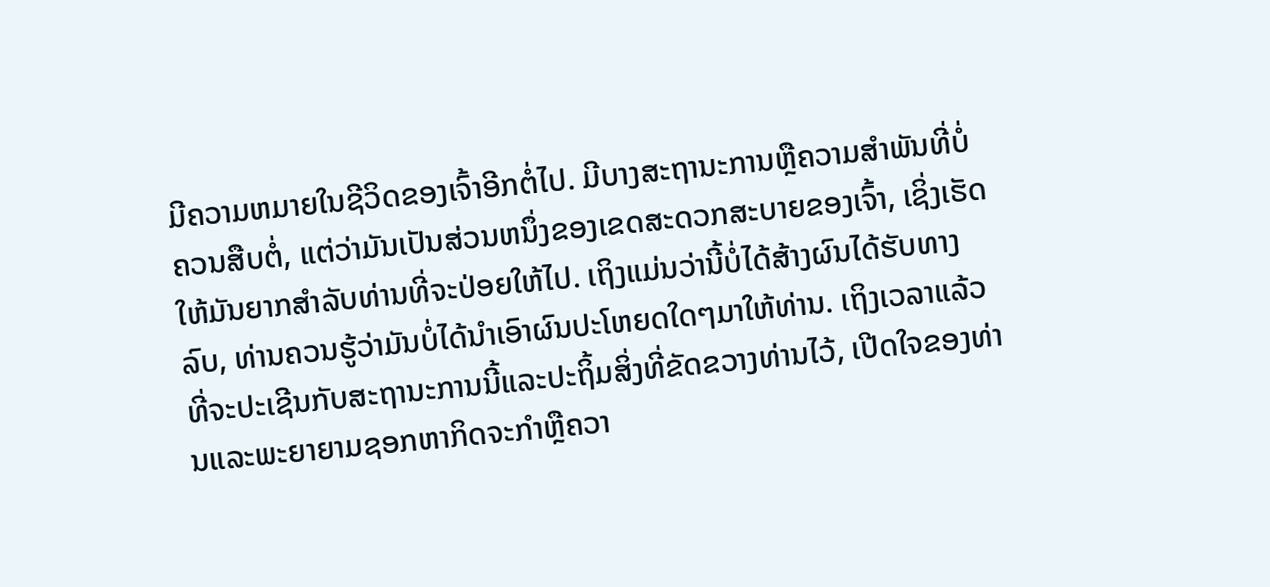ມີຄວາມຫມາຍໃນຊີວິດຂອງເຈົ້າອີກຕໍ່ໄປ. ມີບາງສະຖານະການຫຼືຄວາມສໍາພັນທີ່ບໍ່ຄວນສືບຕໍ່, ແຕ່ວ່າມັນເປັນສ່ວນຫນຶ່ງຂອງເຂດສະດວກສະບາຍຂອງເຈົ້າ, ເຊິ່ງເຮັດໃຫ້ມັນຍາກສໍາລັບທ່ານທີ່ຈະປ່ອຍໃຫ້ໄປ. ເຖິງແມ່ນວ່ານີ້ບໍ່ໄດ້ສ້າງຜົນໄດ້ຮັບທາງລົບ, ທ່ານຄວນຮູ້ວ່າມັນບໍ່ໄດ້ນໍາເອົາຜົນປະໂຫຍດໃດໆມາໃຫ້ທ່ານ. ເຖິງເວລາແລ້ວທີ່ຈະປະເຊີນກັບສະຖານະການນີ້ແລະປະຖິ້ມສິ່ງທີ່ຂັດຂວາງທ່ານໄວ້, ເປີດໃຈຂອງທ່ານແລະພະຍາຍາມຊອກຫາກິດຈະກໍາຫຼືຄວາ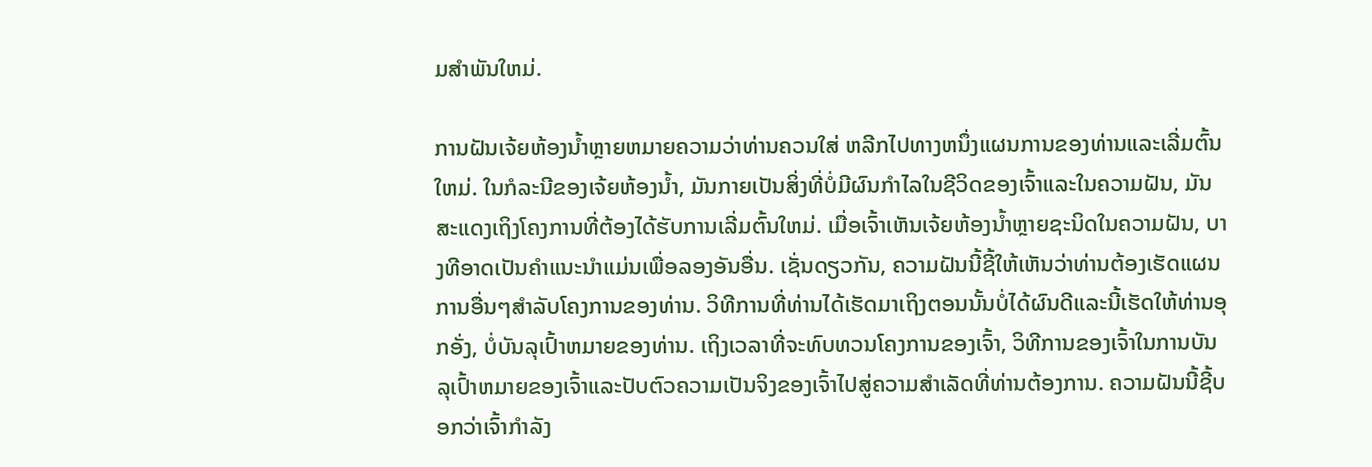ມສໍາພັນໃຫມ່.

ການຝັນເຈ້ຍຫ້ອງນ້ຳຫຼາຍຫມາຍຄວາມວ່າທ່ານຄວນໃສ່ ຫລີກໄປທາງຫນຶ່ງແຜນການຂອງທ່ານແລະເລີ່ມຕົ້ນໃຫມ່. ໃນກໍລະນີຂອງເຈ້ຍຫ້ອງນ້ຳ, ມັນກາຍເປັນສິ່ງທີ່ບໍ່ມີຜົນກໍາໄລໃນຊີວິດຂອງເຈົ້າແລະໃນຄວາມຝັນ, ມັນສະແດງເຖິງໂຄງການທີ່ຕ້ອງໄດ້ຮັບການເລີ່ມຕົ້ນໃຫມ່. ເມື່ອເຈົ້າເຫັນເຈ້ຍຫ້ອງນໍ້າຫຼາຍຊະນິດໃນຄວາມຝັນ, ບາງທີອາດເປັນຄໍາແນະນໍາແມ່ນເພື່ອລອງອັນອື່ນ. ເຊັ່ນດຽວກັນ, ຄວາມຝັນນີ້ຊີ້ໃຫ້ເຫັນວ່າທ່ານຕ້ອງເຮັດແຜນການອື່ນໆສໍາລັບໂຄງການຂອງທ່ານ. ວິທີການທີ່ທ່ານໄດ້ເຮັດມາເຖິງຕອນນັ້ນບໍ່ໄດ້ຜົນດີແລະນີ້ເຮັດໃຫ້ທ່ານອຸກອັ່ງ, ບໍ່ບັນລຸເປົ້າຫມາຍຂອງທ່ານ. ເຖິງເວລາທີ່ຈະທົບທວນໂຄງການຂອງເຈົ້າ, ວິທີການຂອງເຈົ້າໃນການບັນລຸເປົ້າຫມາຍຂອງເຈົ້າແລະປັບຕົວຄວາມເປັນຈິງຂອງເຈົ້າໄປສູ່ຄວາມສໍາເລັດທີ່ທ່ານຕ້ອງການ. ຄວາມຝັນນີ້ຊີ້ບອກວ່າເຈົ້າກໍາລັງ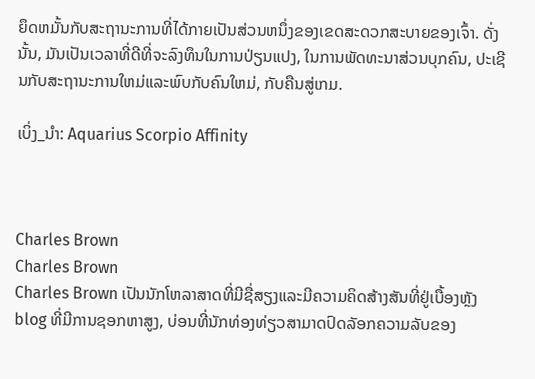ຍຶດຫມັ້ນກັບສະຖານະການທີ່ໄດ້ກາຍເປັນສ່ວນຫນຶ່ງຂອງເຂດສະດວກສະບາຍຂອງເຈົ້າ. ດັ່ງນັ້ນ, ມັນເປັນເວລາທີ່ດີທີ່ຈະລົງທຶນໃນການປ່ຽນແປງ, ໃນການພັດທະນາສ່ວນບຸກຄົນ, ປະເຊີນກັບສະຖານະການໃຫມ່ແລະພົບກັບຄົນໃຫມ່, ກັບຄືນສູ່ເກມ.

ເບິ່ງ_ນຳ: Aquarius Scorpio Affinity



Charles Brown
Charles Brown
Charles Brown ເປັນນັກໂຫລາສາດທີ່ມີຊື່ສຽງແລະມີຄວາມຄິດສ້າງສັນທີ່ຢູ່ເບື້ອງຫຼັງ blog ທີ່ມີການຊອກຫາສູງ, ບ່ອນທີ່ນັກທ່ອງທ່ຽວສາມາດປົດລັອກຄວາມລັບຂອງ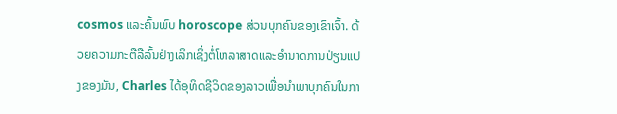cosmos ແລະຄົ້ນພົບ horoscope ສ່ວນບຸກຄົນຂອງເຂົາເຈົ້າ. ດ້ວຍຄວາມກະຕືລືລົ້ນຢ່າງເລິກເຊິ່ງຕໍ່ໂຫລາສາດແລະອໍານາດການປ່ຽນແປງຂອງມັນ, Charles ໄດ້ອຸທິດຊີວິດຂອງລາວເພື່ອນໍາພາບຸກຄົນໃນກາ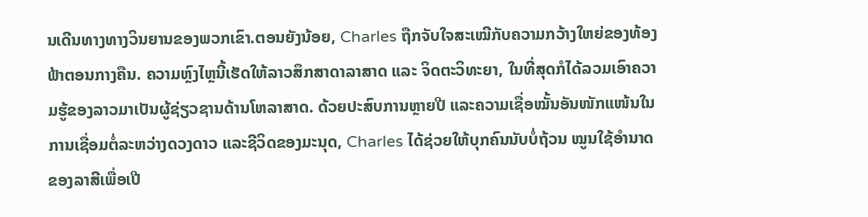ນເດີນທາງທາງວິນຍານຂອງພວກເຂົາ.ຕອນຍັງນ້ອຍ, Charles ຖືກຈັບໃຈສະເໝີກັບຄວາມກວ້າງໃຫຍ່ຂອງທ້ອງຟ້າຕອນກາງຄືນ. ຄວາມຫຼົງໄຫຼນີ້ເຮັດໃຫ້ລາວສຶກສາດາລາສາດ ແລະ ຈິດຕະວິທະຍາ, ໃນທີ່ສຸດກໍໄດ້ລວມເອົາຄວາມຮູ້ຂອງລາວມາເປັນຜູ້ຊ່ຽວຊານດ້ານໂຫລາສາດ. ດ້ວຍປະສົບການຫຼາຍປີ ແລະຄວາມເຊື່ອໝັ້ນອັນໜັກແໜ້ນໃນການເຊື່ອມຕໍ່ລະຫວ່າງດວງດາວ ແລະຊີວິດຂອງມະນຸດ, Charles ໄດ້ຊ່ວຍໃຫ້ບຸກຄົນນັບບໍ່ຖ້ວນ ໝູນໃຊ້ອຳນາດຂອງລາສີເພື່ອເປີ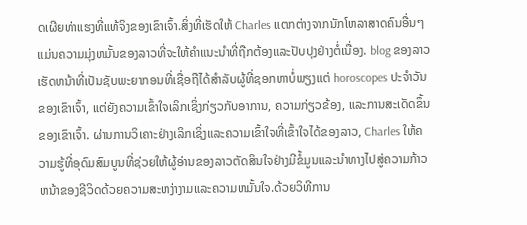ດເຜີຍທ່າແຮງທີ່ແທ້ຈິງຂອງເຂົາເຈົ້າ.ສິ່ງທີ່ເຮັດໃຫ້ Charles ແຕກຕ່າງຈາກນັກໂຫລາສາດຄົນອື່ນໆແມ່ນຄວາມມຸ່ງຫມັ້ນຂອງລາວທີ່ຈະໃຫ້ຄໍາແນະນໍາທີ່ຖືກຕ້ອງແລະປັບປຸງຢ່າງຕໍ່ເນື່ອງ. blog ຂອງລາວເຮັດຫນ້າທີ່ເປັນຊັບພະຍາກອນທີ່ເຊື່ອຖືໄດ້ສໍາລັບຜູ້ທີ່ຊອກຫາບໍ່ພຽງແຕ່ horoscopes ປະຈໍາວັນຂອງເຂົາເຈົ້າ, ແຕ່ຍັງຄວາມເຂົ້າໃຈເລິກເຊິ່ງກ່ຽວກັບອາການ, ຄວາມກ່ຽວຂ້ອງ, ແລະການສະເດັດຂຶ້ນຂອງເຂົາເຈົ້າ. ຜ່ານການວິເຄາະຢ່າງເລິກເຊິ່ງແລະຄວາມເຂົ້າໃຈທີ່ເຂົ້າໃຈໄດ້ຂອງລາວ, Charles ໃຫ້ຄວາມຮູ້ທີ່ອຸດົມສົມບູນທີ່ຊ່ວຍໃຫ້ຜູ້ອ່ານຂອງລາວຕັດສິນໃຈຢ່າງມີຂໍ້ມູນແລະນໍາທາງໄປສູ່ຄວາມກ້າວຫນ້າຂອງຊີວິດດ້ວຍຄວາມສະຫງ່າງາມແລະຄວາມຫມັ້ນໃຈ.ດ້ວຍວິທີການ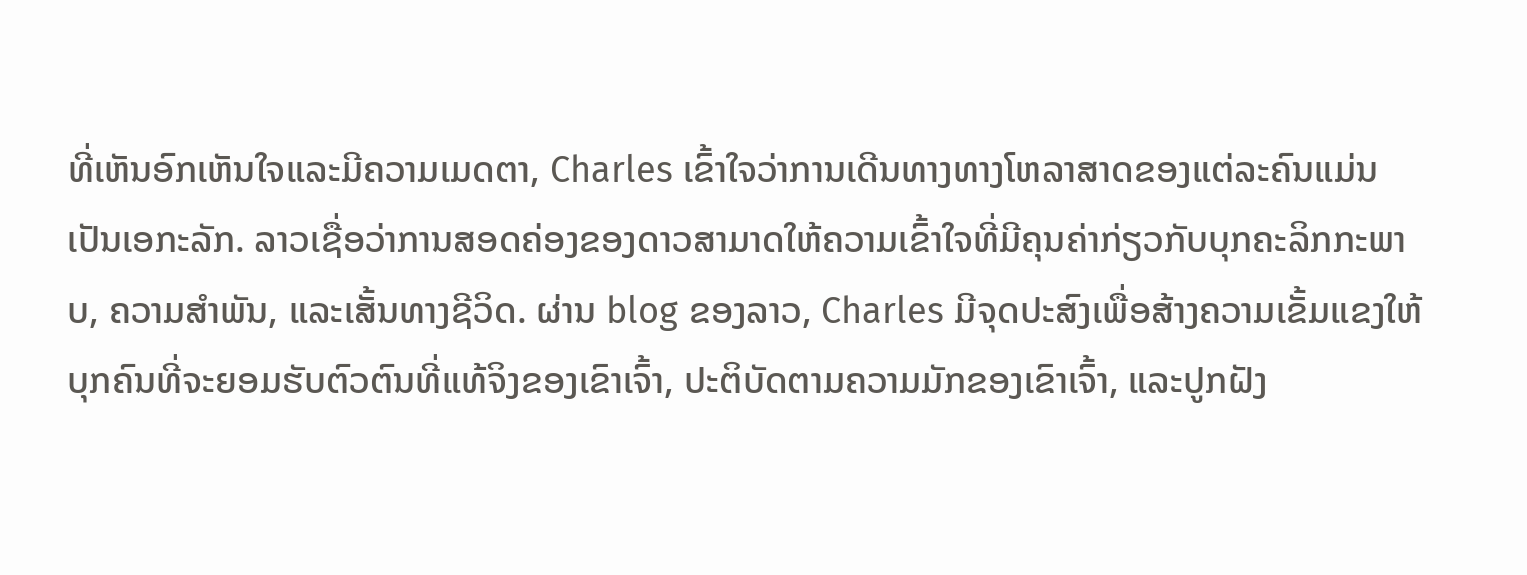ທີ່ເຫັນອົກເຫັນໃຈແລະມີຄວາມເມດຕາ, Charles ເຂົ້າໃຈວ່າການເດີນທາງທາງໂຫລາສາດຂອງແຕ່ລະຄົນແມ່ນເປັນເອກະລັກ. ລາວເຊື່ອວ່າການສອດຄ່ອງຂອງດາວສາມາດໃຫ້ຄວາມເຂົ້າໃຈທີ່ມີຄຸນຄ່າກ່ຽວກັບບຸກຄະລິກກະພາບ, ຄວາມສໍາພັນ, ແລະເສັ້ນທາງຊີວິດ. ຜ່ານ blog ຂອງລາວ, Charles ມີຈຸດປະສົງເພື່ອສ້າງຄວາມເຂັ້ມແຂງໃຫ້ບຸກຄົນທີ່ຈະຍອມຮັບຕົວຕົນທີ່ແທ້ຈິງຂອງເຂົາເຈົ້າ, ປະຕິບັດຕາມຄວາມມັກຂອງເຂົາເຈົ້າ, ແລະປູກຝັງ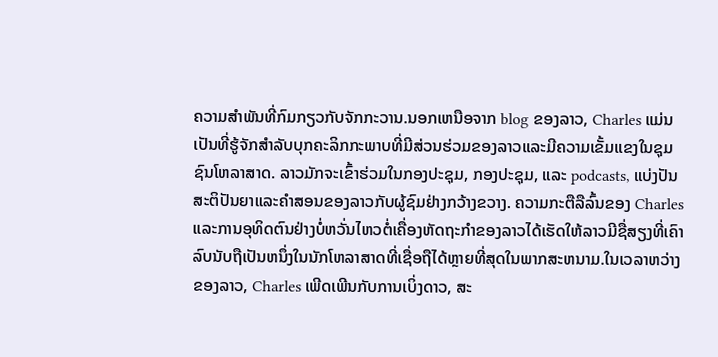ຄວາມສໍາພັນທີ່ກົມກຽວກັບຈັກກະວານ.ນອກເຫນືອຈາກ blog ຂອງລາວ, Charles ແມ່ນເປັນທີ່ຮູ້ຈັກສໍາລັບບຸກຄະລິກກະພາບທີ່ມີສ່ວນຮ່ວມຂອງລາວແລະມີຄວາມເຂັ້ມແຂງໃນຊຸມຊົນໂຫລາສາດ. ລາວມັກຈະເຂົ້າຮ່ວມໃນກອງປະຊຸມ, ກອງປະຊຸມ, ແລະ podcasts, ແບ່ງປັນສະຕິປັນຍາແລະຄໍາສອນຂອງລາວກັບຜູ້ຊົມຢ່າງກວ້າງຂວາງ. ຄວາມກະຕືລືລົ້ນຂອງ Charles ແລະການອຸທິດຕົນຢ່າງບໍ່ຫວັ່ນໄຫວຕໍ່ເຄື່ອງຫັດຖະກໍາຂອງລາວໄດ້ເຮັດໃຫ້ລາວມີຊື່ສຽງທີ່ເຄົາລົບນັບຖືເປັນຫນຶ່ງໃນນັກໂຫລາສາດທີ່ເຊື່ອຖືໄດ້ຫຼາຍທີ່ສຸດໃນພາກສະຫນາມ.ໃນເວລາຫວ່າງຂອງລາວ, Charles ເພີດເພີນກັບການເບິ່ງດາວ, ສະ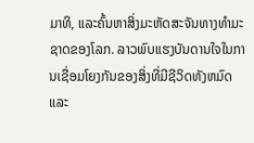ມາທິ, ແລະຄົ້ນຫາສິ່ງມະຫັດສະຈັນທາງທໍາມະຊາດຂອງໂລກ. ລາວພົບແຮງບັນດານໃຈໃນການເຊື່ອມໂຍງກັນຂອງສິ່ງທີ່ມີຊີວິດທັງຫມົດແລະ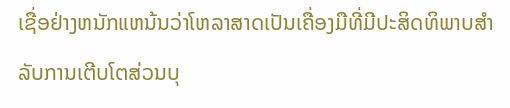ເຊື່ອຢ່າງຫນັກແຫນ້ນວ່າໂຫລາສາດເປັນເຄື່ອງມືທີ່ມີປະສິດທິພາບສໍາລັບການເຕີບໂຕສ່ວນບຸ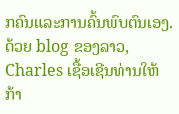ກຄົນແລະການຄົ້ນພົບຕົນເອງ. ດ້ວຍ blog ຂອງລາວ, Charles ເຊື້ອເຊີນທ່ານໃຫ້ກ້າ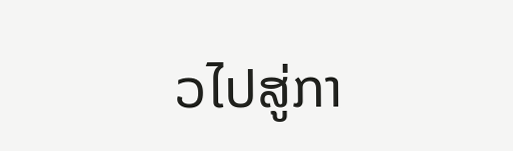ວໄປສູ່ກາ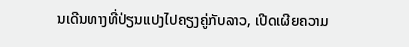ນເດີນທາງທີ່ປ່ຽນແປງໄປຄຽງຄູ່ກັບລາວ, ເປີດເຜີຍຄວາມ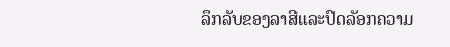ລຶກລັບຂອງລາສີແລະປົດລັອກຄວາມ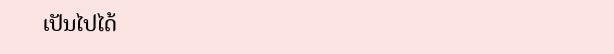ເປັນໄປໄດ້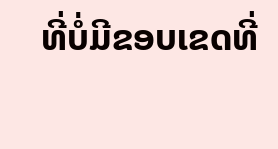ທີ່ບໍ່ມີຂອບເຂດທີ່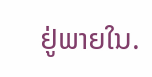ຢູ່ພາຍໃນ.